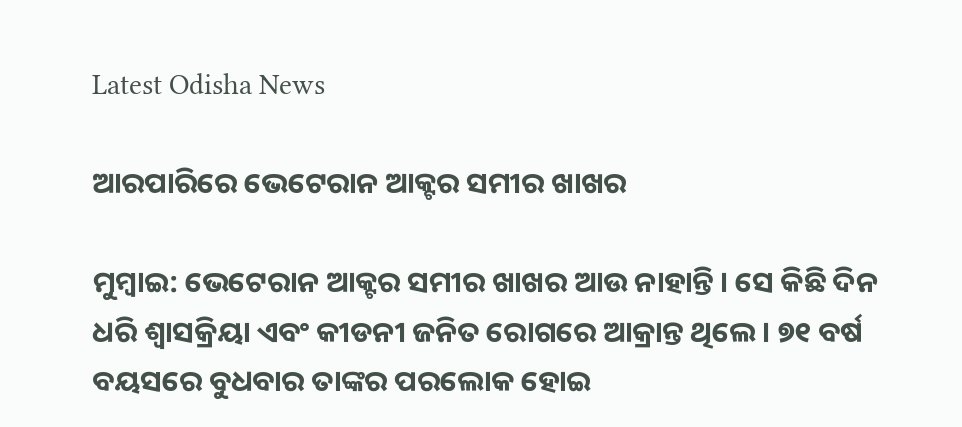Latest Odisha News

ଆରପାରିରେ ଭେଟେରାନ ଆକ୍ଟର ସମୀର ଖାଖର

ମୁମ୍ବାଇ: ଭେଟେରାନ ଆକ୍ଟର ସମୀର ଖାଖର ଆଉ ନାହାନ୍ତି । ସେ କିଛି ଦିନ ଧରି ଶ୍ୱାସକ୍ରିୟା ଏବଂ କୀଡନୀ ଜନିତ ରୋଗରେ ଆକ୍ରାନ୍ତ ଥିଲେ । ୭୧ ବର୍ଷ ବୟସରେ ବୁଧବାର ତାଙ୍କର ପରଲୋକ ହୋଇ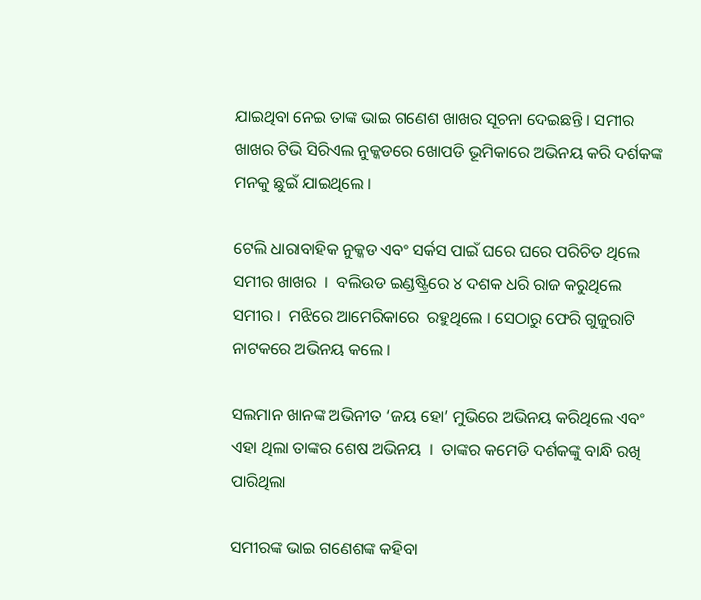ଯାଇଥିବା ନେଇ ତାଙ୍କ ଭାଇ ଗଣେଶ ଖାଖର ସୂଚନା ଦେଇଛନ୍ତି । ସମୀର ଖାଖର ଟିଭି ସିରିଏଲ ନୁକ୍କଡରେ ଖୋପଡି ଭୂମିକାରେ ଅଭିନୟ କରି ଦର୍ଶକଙ୍କ ମନକୁ ଛୁଇଁ ଯାଇଥିଲେ ।

ଟେଲି ଧାରାବାହିକ ନୁକ୍କଡ ଏବଂ ସର୍କସ ପାଇଁ ଘରେ ଘରେ ପରିଚିତ ଥିଲେ ସମୀର ଖାଖର  ।  ବଲିଉଡ ଇଣ୍ଡଷ୍ଟ୍ରିରେ ୪ ଦଶକ ଧରି ରାଜ କରୁଥିଲେ ସମୀର ।  ମଝିରେ ଆମେରିକାରେ  ରହୁଥିଲେ । ସେଠାରୁ ଫେରି ଗୁଜୁରାଟି ନାଟକରେ ଅଭିନୟ କଲେ ।

ସଲମାନ ଖାନଙ୍କ ଅଭିନୀତ ‘ଜୟ ହୋ’ ମୁଭିରେ ଅଭିନୟ କରିଥିଲେ ଏବଂ ଏହା ଥିଲା ତାଙ୍କର ଶେଷ ଅଭିନୟ  ।  ତାଙ୍କର କମେଡି ଦର୍ଶକଙ୍କୁ ବାନ୍ଧି ରଖି ପାରିଥିଲା

ସମୀରଙ୍କ ଭାଇ ଗଣେଶଙ୍କ କହିବା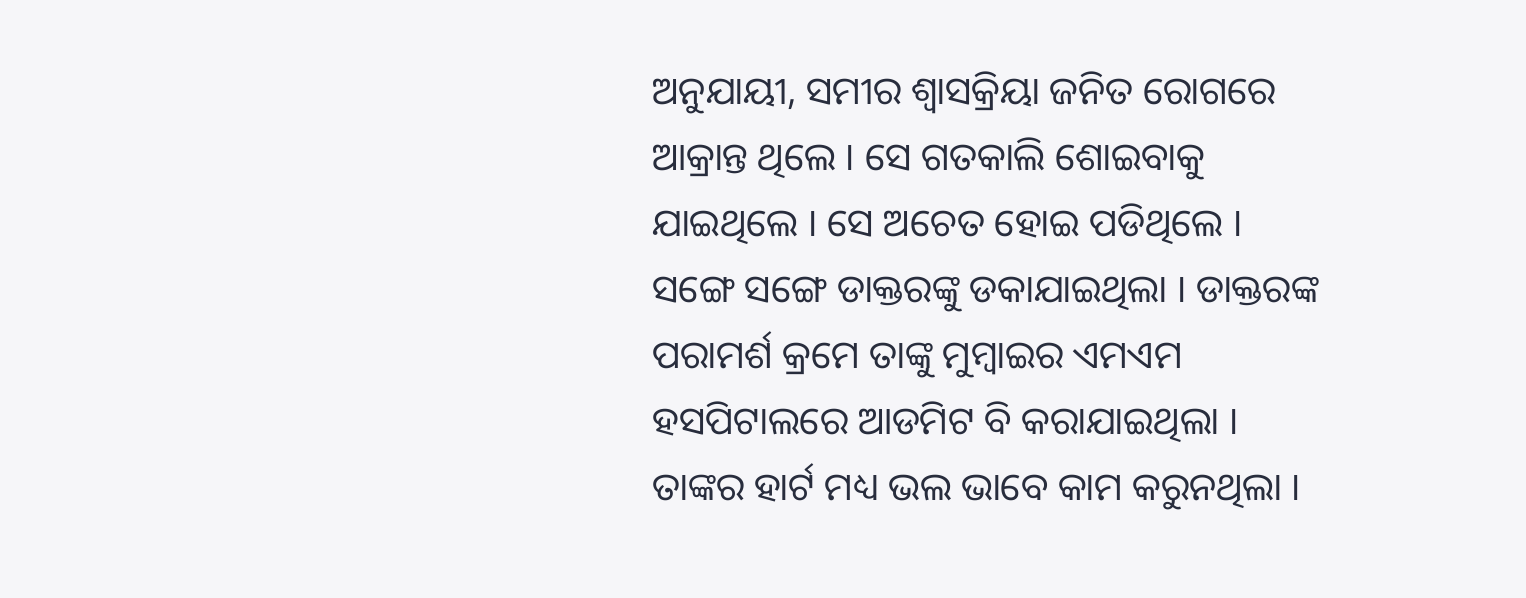ଅନୁଯାୟୀ, ସମୀର ଶ୍ୱାସକ୍ରିୟା ଜନିତ ରୋଗରେ ଆକ୍ରାନ୍ତ ଥିଲେ । ସେ ଗତକାଲି ଶୋଇବାକୁ ଯାଇଥିଲେ । ସେ ଅଚେତ ହୋଇ ପଡିଥିଲେ । ସଙ୍ଗେ ସଙ୍ଗେ ଡାକ୍ତରଙ୍କୁ ଡକାଯାଇଥିଲା । ଡାକ୍ତରଙ୍କ ପରାମର୍ଶ କ୍ରମେ ତାଙ୍କୁ ମୁମ୍ବାଇର ଏମଏମ ହସପିଟାଲରେ ଆଡମିଟ ବି କରାଯାଇଥିଲା । ତାଙ୍କର ହାର୍ଟ ମଧ୍ୟ ଭଲ ଭାବେ କାମ କରୁନଥିଲା ।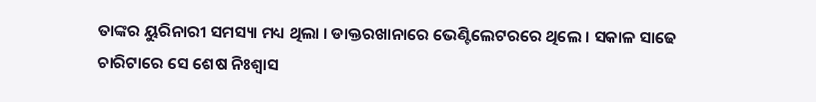ତାଙ୍କର ୟୁରିନାରୀ ସମସ୍ୟା ମଧ୍ୟ ଥିଲା । ଡାକ୍ତରଖାନାରେ ଭେଣ୍ଟିଲେଟରରେ ଥିଲେ । ସକାଳ ସାଢେ ଚାରିଟାରେ ସେ ଶେଷ ନିଃଶ୍ୱାସ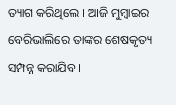ତ୍ୟାଗ କରିଥିଲେ । ଆଜି ମୁମ୍ବାଇର ବେରିଭାଲିରେ ତାଙ୍କର ଶେଷକୃତ୍ୟ ସମ୍ପନ୍ନ କରାଯିବ ।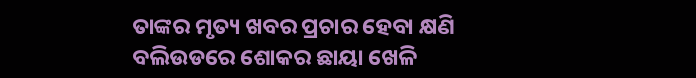ତାଙ୍କର ମୃତ୍ୟ ଖବର ପ୍ରଚାର ହେବା କ୍ଷଣି ବଲିଉଡରେ ଶୋକର ଛାୟା ଖେଳି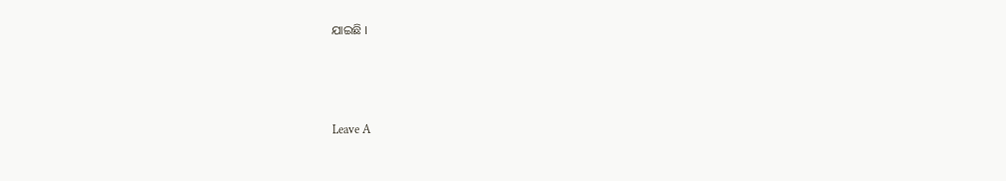ଯାଇଛି ।



Leave A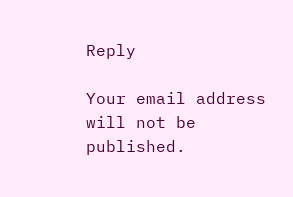Reply

Your email address will not be published.